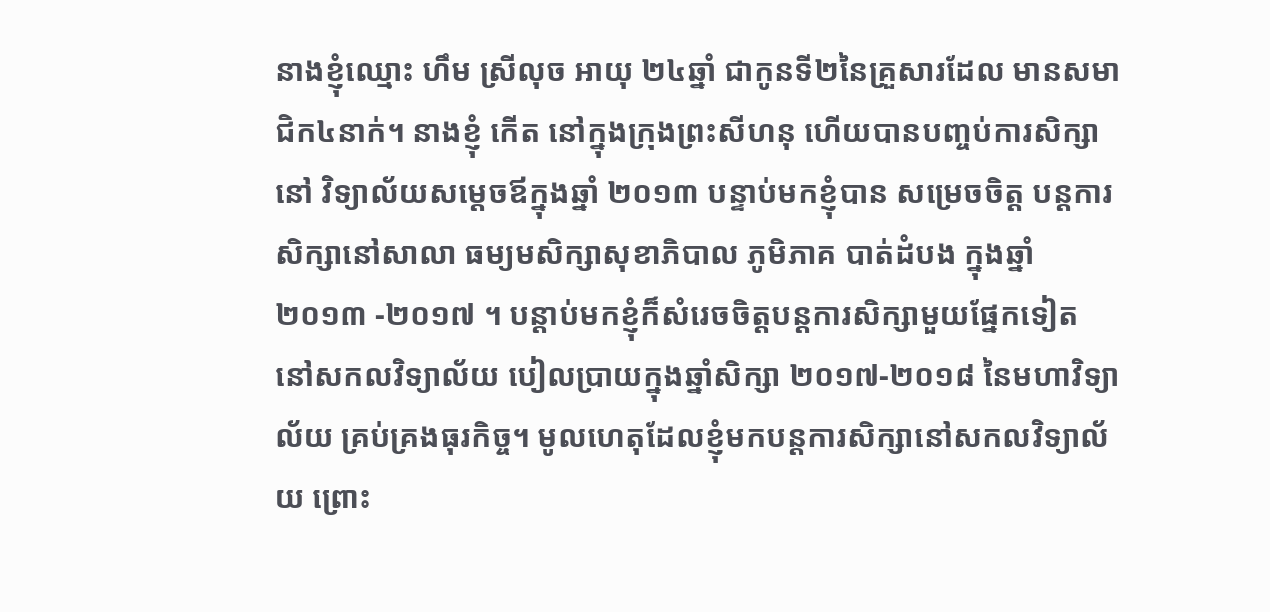នាងខ្ញុំឈ្មោះ ហឹម ស្រីលុច អាយុ ២៤ឆ្នាំ ជាកូនទី២នៃគ្រួសារដែល មានសមាជិក៤នាក់។ នាងខ្ញុំ កើត នៅក្នុងក្រុងព្រះសីហនុ ហើយបានបញ្ចប់ការសិក្សានៅ វិទ្យាល័យសម្តេចឪក្នុងឆ្នាំ ២០១៣ បន្ទាប់មកខ្ញុំបាន សម្រេចចិត្ត បន្តការសិក្សានៅសាលា ធម្យមសិក្សាសុខាភិបាល ភូមិភាគ បាត់ដំបង ក្នុងឆ្នាំ ២០១៣ -២០១៧ ។ បន្តាប់មកខ្ញុំក៏សំរេចចិត្តបន្តការសិក្សាមួយផ្នែកទៀត នៅសកលវិទ្យាល័យ បៀលប្រាយក្នុងឆ្នាំសិក្សា ២០១៧-២០១៨ នៃមហាវិទ្យាល័យ គ្រប់គ្រងធុរកិច្ច។ មូលហេតុដែលខ្ញុំមកបន្តការសិក្សានៅសកលវិទ្យាល័យ ព្រោះ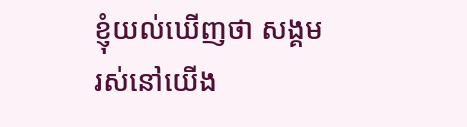ខ្ញុំយល់ឃើញថា សង្គមរស់នៅយើង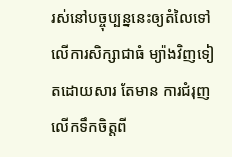រស់នៅបច្ចុប្បន្ននេះឲ្យតំលៃទៅលើការសិក្សាជាធំ ម្យ៉ាងវិញទៀតដោយសារ តែមាន ការជំរុញលើកទឹកចិត្តពី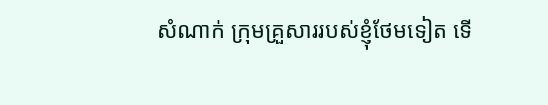សំណាក់ ក្រុមគ្រួសាររបស់ខ្ញុំថែមទៀត ទើ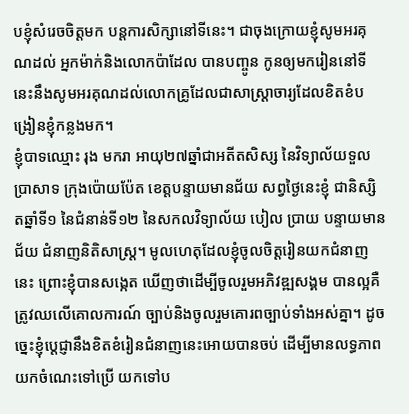បខ្ញុំសំរេចចិត្តមក បន្តការសិក្សានៅទីនេះ។ ជាចុងក្រោយខ្ញុំសូមអរគុណដល់ អ្នកម៉ាក់និងលោកប៉ាដែល បានបញ្ចូន កូនឲ្យមករៀននៅទីនេះនឹងសូមអរគុណដល់លោកគ្រូដែលជាសាស្ត្រាចារ្យដែលខិតខំបង្រៀនខ្ញុំកន្លងមក។
ខ្ញុំបាទឈ្មោះ រុង មករា អាយុ២៧ឆ្នាំជាអតីតសិស្ស នៃវិទ្យាល័យទួលប្រាសាទ ក្រុងប៉ោយប៉ែត ខេត្តបន្ទាយមានជ័យ សព្វថ្ងៃនេះខ្ញុំ ជានិស្សិតឆ្នាំទី១ នៃជំនាន់ទី១២ នៃសកលវិទ្យាល័យ បៀល ប្រាយ បន្ទាយមានជ័យ ជំនាញនិតិសាស្រ្ត។ មូលហេតុដែលខ្ញុំចូលចិត្តរៀនយកជំនាញនេះ ព្រោះខ្ញុំបានសង្កេត ឃើញថាដើម្បីចូលរួមអភិវឌ្ឍសង្គម បានល្អគឺត្រូវឈលើគោលការណ៍ ច្បាប់និងចូលរួមគោរពច្បាប់ទាំងអស់គ្នា។ ដូចច្នេះខ្ញុំប្តេជ្ញានឹងខិតខំរៀនជំនាញនេះអោយបានចប់ ដើម្បីមានលទ្ធភាពយកចំណេះទៅប្រើ យកទៅប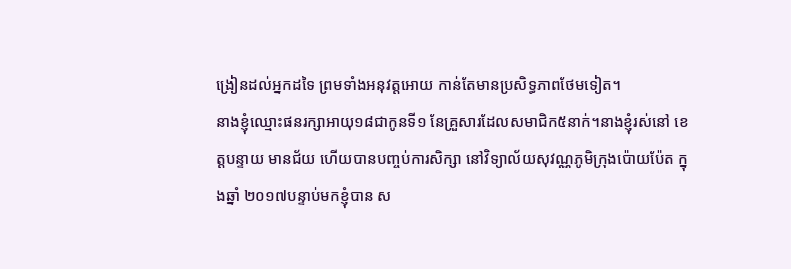ង្រៀនដល់អ្នកដទៃ ព្រមទាំងអនុវត្តអោយ កាន់តែមានប្រសិទ្ធភាពថែមទៀត។
នាងខ្ញុំឈ្មោះផនរក្សាអាយុ១៨ជាកូនទី១ នែគ្រួសារដែលសមាជិក៥នាក់។នាងខ្ញុំរស់នៅ ខេត្តបន្ទាយ មានជ័យ ហើយបានបញ្ចប់ការសិក្សា នៅវិទ្យាល័យសុវណ្ណភូមិក្រុងប៉ោយប៉ែត ក្នុងឆ្នាំ ២០១៧បន្ទាប់មកខ្ញុំបាន ស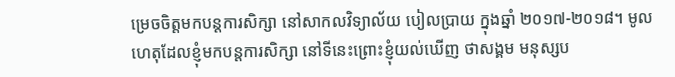ម្រេចចិត្តមកបន្តការសិក្សា នៅសាកលវិទ្យាល័យ បៀលប្រាយ ក្នុងឆ្នាំ ២០១៧-២០១៨។ មូលហេតុដែលខ្ញុំមកបន្តការសិក្សា នៅទីនេះព្រោះខ្ញុំយល់ឃើញ ថាសង្គម មនុស្សប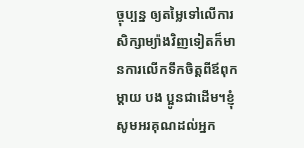ច្ចុប្បន្ន ឲ្យតម្លៃទៅលើការសិក្សាម្យ៉ាងវិញទៀតក៏មានការលើកទឹកចិត្តពីឪពុកម្ដាយ បង ប្អូនជាដើម។ខ្ញុំសូមអរគុណដល់អ្នក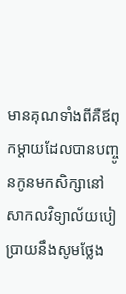មានគុណទាំងពីគឺឪពុកម្ដាយដែលបានបញ្ចូនកូនមកសិក្សានៅ សាកលវិទ្យាល័យបៀប្រាយនឹងសូមថ្លែង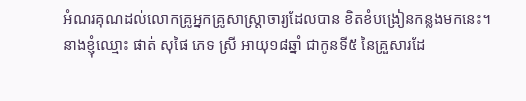អំណរគុណដល់លោកគ្រូអ្នកគ្រូសាស្រ្តាចារ្យដែលបាន ខិតខំបង្រៀនកន្លងមកនេះ។
នាងខ្ញុំឈ្មោះ ផាត់ សុផៃ ភេទ ស្រី អាយុ១៨ឆ្នាំ ជាកូនទី៥ នៃគ្រួសារដែ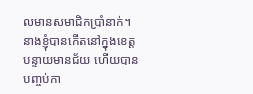លមានសមាជិកប្រាំនាក់។ នាងខ្ញុំបានកើតនៅក្នុងខេត្តបន្ទាយមានជ័យ ហើយបានបញ្ចប់កា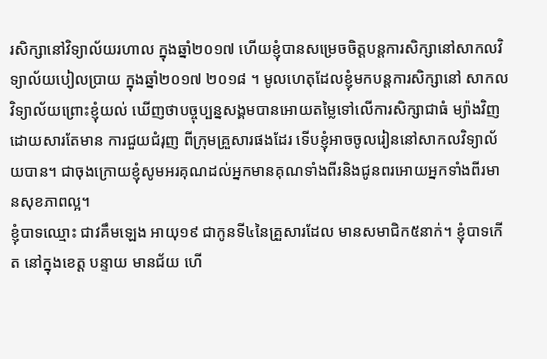រសិក្សានៅវិទ្យាល័យរហាល ក្នុងឆ្នាំ២០១៧ ហើយខ្ញុំបានសម្រេចចិត្តបន្តការសិក្សានៅសាកលវិទ្យាល័យបៀលប្រាយ ក្នុងឆ្នាំ២០១៧ ២០១៨ ។ មូលហេតុដែលខ្ញុំមកបន្តការសិក្សានៅ សាកលវិទ្យាល័យព្រោះខ្ញុំយល់ ឃើញថាបច្ចុប្បន្នសង្គមបានអោយតម្លៃទៅលើការសិក្សាជាធំ ម្យ៉ាងវិញដោយសារតែមាន ការជួយជំរុញ ពីក្រុមគ្រួសារផងដែរ ទើបខ្ញុំអាចចូលរៀននៅសាកលវិទ្យាល័យបាន។ ជាចុងក្រោយខ្ញុំសូមអរគុណដល់អ្នកមានគុណទាំងពីរនិងជូនពរអោយអ្នកទាំងពីរមានសុខភាពល្អ។
ខ្ញុំបាទឈ្មោះ ជាវគឹមឡេង អាយុ១៩ ជាកូនទី៤នៃគ្រួសារដែល មានសមាជិក៥នាក់។ ខ្ញុំបាទកើត នៅក្នុងខេត្ត បន្ទាយ មានជ័យ ហើ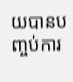យបានបញ្ចប់ការ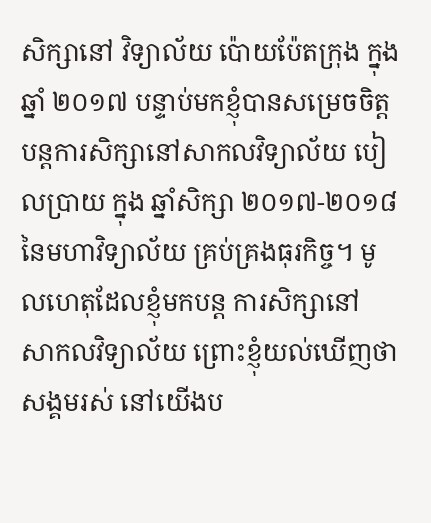សិក្សានៅ វិទ្យាល័យ ប៉ោយប៉ែតក្រុង ក្នុងឆ្នាំ ២០១៧ បន្ទាប់មកខ្ញុំបានសម្រេចចិត្ត បន្តការសិក្សានៅសាកលវិទ្យាល័យ បៀលប្រាយ ក្នុង ឆ្នាំសិក្សា ២០១៧-២០១៨ នៃមហាវិទ្យាល័យ គ្រប់គ្រងធុរកិច្ច។ មូលហេតុដែលខ្ញុំមកបន្ត ការសិក្សានៅ សាកលវិទ្យាល័យ ព្រោះខ្ញុំយល់ឃើញថាសង្គមរស់ នៅយើងប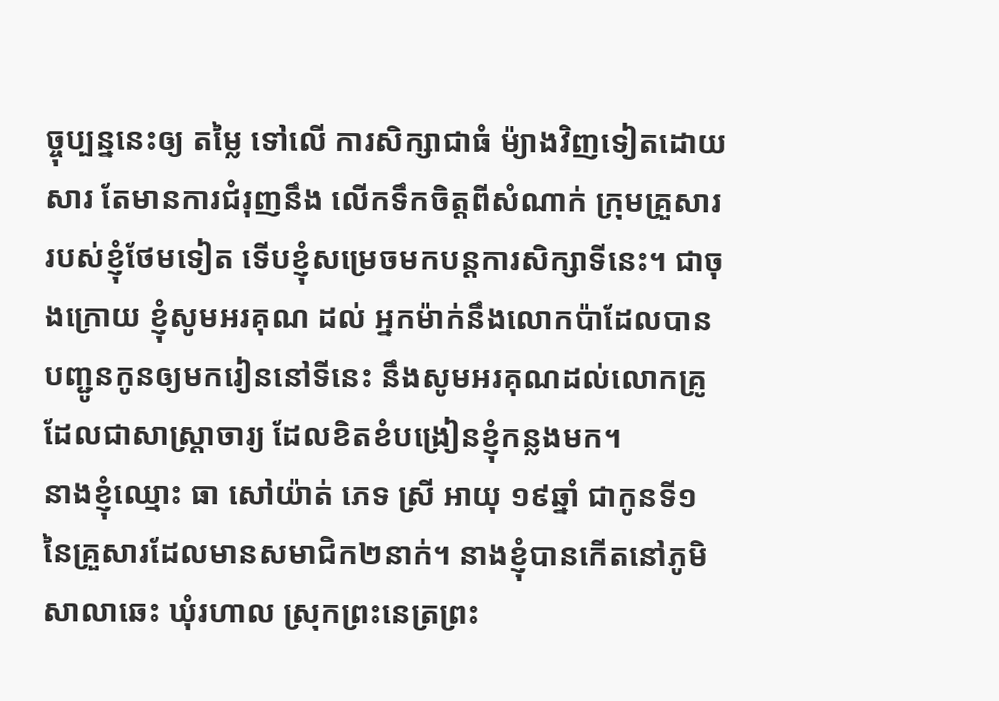ច្ចុប្បន្ននេះឲ្យ តម្លៃ ទៅលើ ការសិក្សាជាធំ ម៉្យាងវិញទៀតដោយសារ តែមានការជំរុញនឹង លើកទឹកចិត្តពីសំណាក់ ក្រុមគ្រួសារ របស់ខ្ញុំថែមទៀត ទើបខ្ញុំសម្រេចមកបន្តការសិក្សាទីនេះ។ ជាចុងក្រោយ ខ្ញុំសូមអរគុណ ដល់ អ្នកម៉ាក់នឹងលោកប៉ាដែលបាន បញ្ជូនកូនឲ្យមករៀននៅទីនេះ នឹងសូមអរគុណដល់លោកគ្រូដែលជាសាស្រ្តាចារ្យ ដែលខិតខំបង្រៀនខ្ញុំកន្លងមក។
នាងខ្ញុំឈ្មោះ ធា សៅយ៉ាត់ ភេទ ស្រី អាយុ ១៩ឆ្នាំ ជាកូនទី១នៃគ្រួសារដែលមានសមាជិក២នាក់។ នាងខ្ញុំបានកើតនៅភូមិសាលាឆេះ ឃុំរហាល ស្រុកព្រះនេត្រព្រះ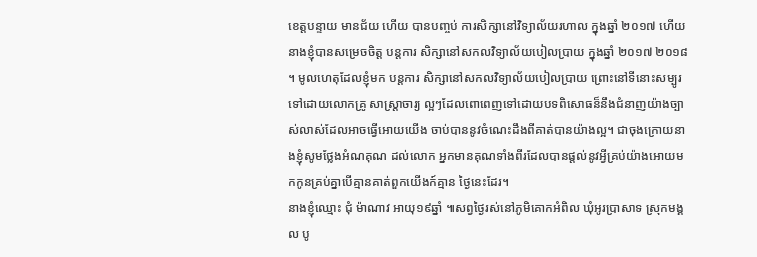ខេត្តបន្ទាយ មានជ័យ ហើយ បានបញ្ចប់ ការសិក្សានៅវិទ្យាល័យរហាល ក្នុងឆ្នាំ ២០១៧ ហើយនាងខ្ញុំបានសម្រេចចិត្ត បន្តការ សិក្សានៅសកលវិទ្យាល័យបៀលប្រាយ ក្នុងឆ្នាំ ២០១៧ ២០១៨ ។ មូលហេតុដែលខ្ញុំមក បន្តការ សិក្សានៅសកលវិទ្យាល័យបៀលប្រាយ ព្រោះនៅទីនោះសម្បូរ ទៅដោយលោកគ្រូ សាស្ត្រាចារ្យ ល្អៗដែលពោពេញទៅដោយបទពិសោធន៏នឹងជំនាញយ៉ាងច្បាស់លាស់ដែលអាចធ្វើអោយយើង ចាប់បាននូវចំណេះដឹងពីគាត់បានយ៉ាងល្អ។ ជាចុងក្រោយនាងខ្ញុំសូមថ្លែងអំណគុណ ដល់លោក អ្នកមានគុណទាំងពីរដែលបានផ្តល់នូវអ្វីគ្រប់យ៉ាងអោយមកកូនគ្រប់គ្នាបើគ្មានគាត់ពួកយើងក៍គ្មាន ថ្ងៃនេះដែរ។
នាងខ្ញុំឈ្មោះ ជុំ ម៉ាណាវ អាយុ១៩ឆ្នាំ ៕សព្វថ្ងៃរស់នៅភូមិគោកអំពិល ឃុំអូរប្រាសាទ ស្រុកមង្គល បូ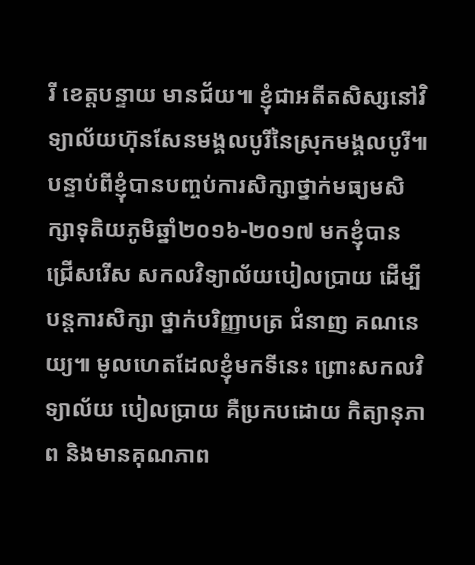រី ខេត្តបន្ទាយ មានជ័យ៕ ខ្ញុំជាអតីតសិស្សនៅវិទ្យាល័យហ៊ុនសែនមង្គលបូរីនៃស្រុកមង្គលបូរី៕ បន្ទាប់ពីខ្ញុំបានបញ្ចប់ការសិក្សាថ្នាក់មធ្យមសិក្សាទុតិយភូមិឆ្នាំ២០១៦-២០១៧ មកខ្ញុំបាន ជ្រើសរើស សកលវិទ្យាល័យបៀលប្រាយ ដើម្បីបន្តការសិក្សា ថ្នាក់បរិញ្ញាបត្រ ជំនាញ គណនេយ្យ៕ មូលហេតដែលខ្ញុំមកទីនេះ ព្រោះសកលវិទ្យាល័យ បៀលប្រាយ គឺប្រកបដោយ កិត្យានុភាព និងមានគុណភាព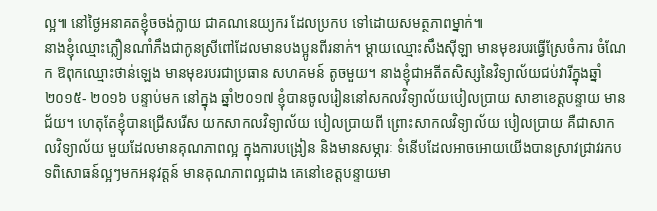ល្អ៕ នៅថ្ងៃអនាគតខ្ញុំចចង់ក្លាយ ជាគណនេយ្យករ ដែលប្រកប ទៅដោយសមត្ថភាពម្នាក់៕
នាងខ្ញុំឈ្មោះភ្លឿនណាំភឹងជាកូនស្រីពៅដែលមានបងប្អូនពីរនាក់។ ម្ដាយឈ្មោះសឹងស៊ីឡា មានមុខរបរធ្វើស្រែចំការ ចំណែក ឱពុកឈ្មោះថាន់ឡេង មានមុខរបរជាប្រធាន សហគមន៍ តូចមួយ។ នាងខ្ញុំជាអតីតសិស្សនៃវិទ្យាល័យជប់វារីក្នុងឆ្នាំ២០១៥- ២០១៦ បន្ទាប់មក នៅក្នុង ឆ្នាំ២០១៧ ខ្ញុំបានចូលរៀននៅសកលវិទ្យាល័យបៀលប្រាយ សាខាខេត្ដបន្ទាយ មានជ័យ។ ហេតុតែខ្ញុំបានជ្រើសរើស យកសាកលវិទ្យាល័យ បៀលប្រាយពី ព្រោះសាកលវិទ្យាល័យ បៀលប្រាយ គឺជាសាកលវិទ្យាល័យ មួយដែលមានគុណភាពល្អ ក្នុងការបង្រៀន និងមានសម្ភារៈ ទំនើបដែលអាចអោយយើងបានស្រាវជ្រាវរកបទពិសោធន៍ល្អៗមកអនុវត្តន៍ មានគុណភាពល្អជាង គេនៅខេត្ដបន្ទាយមា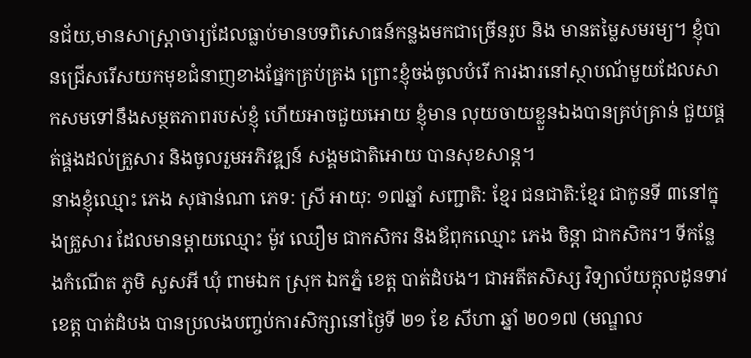នជ័យ,មានសាស្រ្តាចារ្យដែលធ្លាប់មានបទពិសោធន៍កន្លងមកជាច្រើនរូប និង មានតម្លៃសមរម្យ។ ខ្ញុំបានជ្រើសរើសយកមុខជំនាញខាងផ្នែកគ្រប់គ្រង ព្រោះខ្ញុំចង់ចូលបំរើ ការងារនៅស្ថាបណ័មួយដែលសាកសមទៅនឹងសម្ថតភាពរបស់ខ្ញុំ ហើយអាចជួយអោយ ខ្ញុំមាន លុយចាយខ្លួនឯងបានគ្រប់គ្រាន់ ជួយផ្គត់ផ្គងដល់គ្រួសារ និងចូលរួមអភិវឌ្ឍន៍ សង្គមជាតិអោយ បានសុខសាន្ដ។
នាងខ្ញុំឈ្មោះ ភេង សុផាន់ណា ភេទ: ស្រី អាយុ: ១៧ឆ្នាំ សញ្ជាតិ: ខ្មែរ ជនជាតិ:ខ្មែរ ជាកូនទី ៣នៅក្នុងគ្រួសារ ដែលមានម្តាយឈ្មោះ ម៉ូវ ឈឿម ជាកសិករ និងឪពុកឈ្មោះ ភេង ចិន្តា ជាកសិករ។ ទីកន្លែងកំណើត ភូមិ សួសអី ឃុំ ពាមឯក ស្រុក ឯកភ្នំ ខេត្ត បាត់ដំបង។ ជាអតីតសិស្ស វិទ្យាល័យក្ដុលដូនទាវ ខេត្ត បាត់ដំបង បានប្រលងបញ្ចប់ការសិក្សានៅថ្ងៃទី ២១ ខែ សីហា ឆ្នាំ ២០១៧ (មណ្ឌល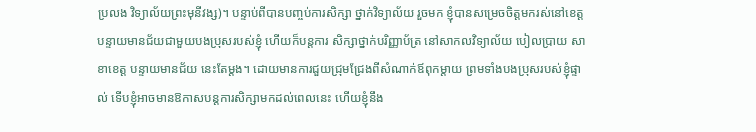ប្រលង វិទ្យាល័យព្រះមុនីវង្ស)។ បន្ទាប់ពីបានបញ្ចប់ការសិក្សា ថ្នាក់វិទ្យាល័យ រួចមក ខ្ញុំបានសម្រេចចិត្តមករស់នៅខេត្តបន្ទាយមានជ័យជាមួយបងប្រុសរបស់ខ្ញុំ ហើយក៏បន្តការ សិក្សាថ្នាក់បរិញ្ញាប័ត្រ នៅសាកលវិទ្យាល័យ បៀលប្រាយ សាខាខេត្ត បន្ទាយមានជ័យ នេះតែម្តង។ ដោយមានការជួយជ្រុមជ្រែងពីសំណាក់ឪពុកម្តាយ ព្រមទាំងបងប្រុសរបស់ខ្ញុំផ្ទាល់ ទើបខ្ញុំអាចមានឱកាសបន្តការសិក្សាមកដល់ពេលនេះ ហើយខ្ញុំនឹង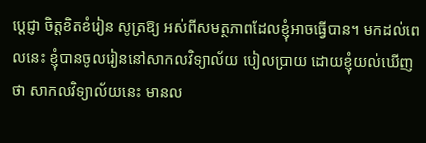ប្តេជ្ញា ចិត្តខិតខំរៀន សូត្រឱ្យ អស់ពីសមត្ថភាពដែលខ្ញុំអាចធ្វើបាន។ មកដល់ពេលនេះ ខ្ញុំបានចូលរៀននៅសាកលវិទ្យាល័យ បៀលប្រាយ ដោយខ្ញុំយល់ឃើញថា សាកលវិទ្យាល័យនេះ មានល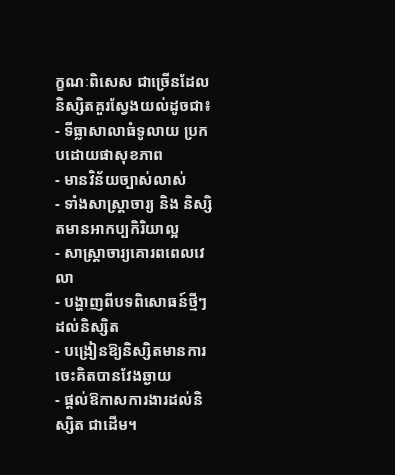ក្ខណៈពិសេស ជាច្រើនដែល និស្សិតគួរស្វែងយល់ដូចជា៖
- ទីធ្លាសាលាធំទូលាយ ប្រកបដោយផាសុខភាព
- មានវិន័យច្បាស់លាស់
- ទាំងសាស្ត្រាចារ្យ និង និស្សិតមានអាកប្បកិរិយាល្អ
- សាស្ត្រាចារ្យគោរពពេលវេលា
- បង្ហាញពីបទពិសោធន៍ថ្មីៗដល់និស្សិត
- បង្រៀនឱ្យនិស្សិតមានការចេះគិតបានវែងឆ្ងាយ
- ផ្តល់ឱកាសការងារដល់និស្សិត ជាដើម។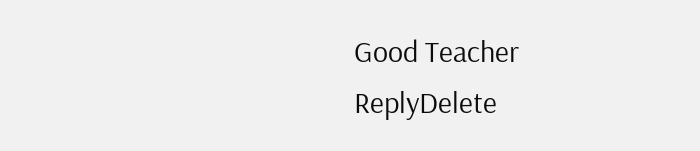Good Teacher
ReplyDelete